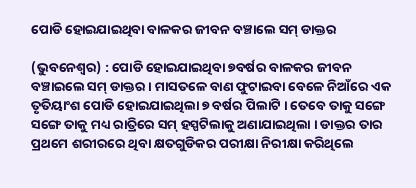ପୋଡି ହୋଇଯାଇଥିବା ବାଳକର ଜୀବନ ବଞ୍ଚାଲେ ସମ୍ ଡାକ୍ତର

(ଭୁବନେଶ୍ୱର) : ପୋଡି ହୋଇଯାଇଥିବା ୭ବର୍ଷର ବାଳକର ଜୀବନ ବଞ୍ଚାଇଲେ ସମ୍ ଡାକ୍ତର । ମାସତଳେ ବାଣ ଫୁଟାଇବା ବେଳେ ନିଆଁରେ ଏକ ତୃତିୟାଂଶ ପୋଡି ହୋଇଯାଇଥିଲା ୭ ବର୍ଷର ପିଲାଟି । ତେବେ ତାକୁ ସଙ୍ଗେ ସଙ୍ଗେ ତାକୁ ମଧ୍ୟ ରାତ୍ରିରେ ସମ୍ ହସ୍ପଟିଲାକୁ ଅଣାଯାଇଥିଲା । ଡାକ୍ତର ତାର ପ୍ରଥମେ ଶରୀରରେ ଥିବା କ୍ଷତଗୁଡିକର ପରୀକ୍ଷା ନିରୀକ୍ଷା କରିଥିଲେ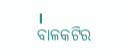। ବାଳକଟିର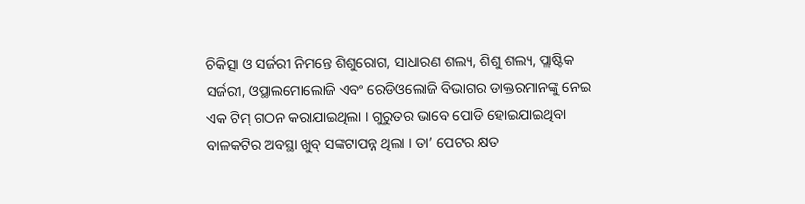ଚିକିତ୍ସା ଓ ସର୍ଜରୀ ନିମନ୍ତେ ଶିଶୁରୋଗ, ସାଧାରଣ ଶଲ୍ୟ, ଶିଶୁ ଶଲ୍ୟ, ପ୍ଲାଷ୍ଟିକ ସର୍ଜରୀ, ଓପ୍ଥାଲମୋଲୋଜି ଏବଂ ରେଡିଓଲୋଜି ବିଭାଗର ଡାକ୍ତରମାନଙ୍କୁ ନେଇ ଏକ ଟିମ୍ ଗଠନ କରାଯାଇଥିଲା । ଗୁରୁତର ଭାବେ ପୋଡି ହୋଇଯାଇଥିବା ବାଳକଟିର ଅବସ୍ଥା ଖୁବ୍ ସଙ୍କଟାପନ୍ନ ଥିଲା । ତା’ ପେଟର କ୍ଷତ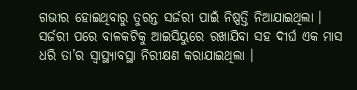ଗଭୀର ହୋଇଥିବାରୁ ତୁରନ୍ତ ସର୍ଜରୀ ପାଇଁ ନିଷ୍ପତ୍ତି ନିଆଯାଇଥିଲା ।
ସର୍ଜରୀ ପରେ ବାଳକଟିକୁ ଆଇସିୟୁରେ ରଖାଯିବା ସହ ଦୀର୍ଘ ଏକ ମାସ ଧରି ତା’ର ସ୍ବାସ୍ଥ୍ୟାବସ୍ଥା ନିରୀକ୍ଷଣ କରାଯାଇଥିଲା ।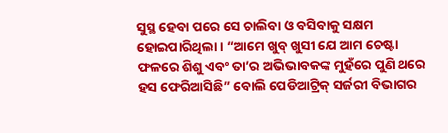ସୁସ୍ଥ ହେବା ପରେ ସେ ଚାଲିବା ଓ ବସିବାକୁ ସକ୍ଷମ ହୋଇପାରିଥିଲା । “ଆମେ ଖୁବ୍ ଖୁସୀ ଯେ ଆମ ଚେଷ୍ଟା ଫଳରେ ଶିଶୁ ଏବଂ ତା’ର ଅଭିଭାବକଙ୍କ ମୁହଁରେ ପୁଣି ଥରେ ହସ ଫେରିଆସିଛି” ବୋଲି ପେଡିଆଟ୍ରିକ୍ ସର୍ଜରୀ ବିଭାଗର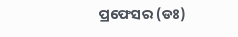ପ୍ରଫେସର (ଡଃ)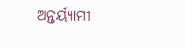ଅନ୍ତର୍ୟ୍ୟାମୀ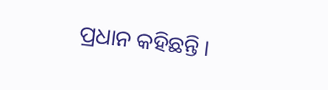ପ୍ରଧାନ କହିଛନ୍ତି ।